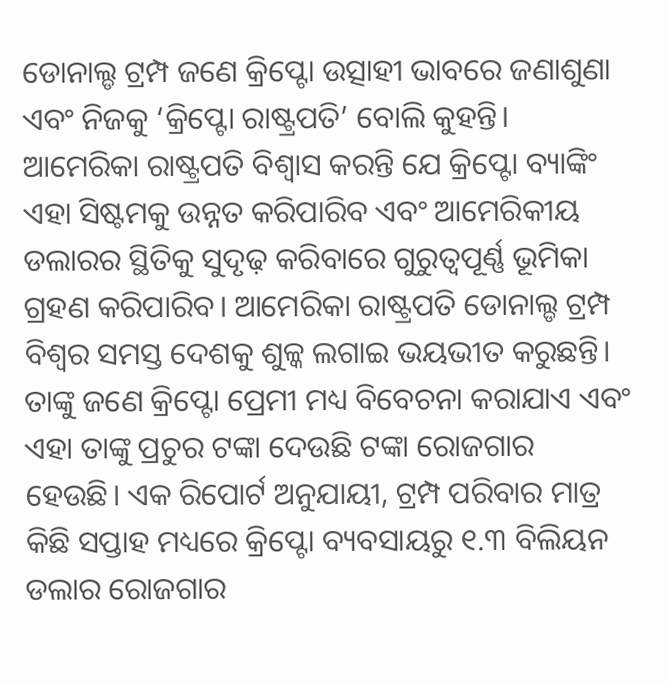ଡୋନାଲ୍ଡ ଟ୍ରମ୍ପ ଜଣେ କ୍ରିପ୍ଟୋ ଉତ୍ସାହୀ ଭାବରେ ଜଣାଶୁଣା ଏବଂ ନିଜକୁ ‘କ୍ରିପ୍ଟୋ ରାଷ୍ଟ୍ରପତି’ ବୋଲି କୁହନ୍ତି। ଆମେରିକା ରାଷ୍ଟ୍ରପତି ବିଶ୍ୱାସ କରନ୍ତି ଯେ କ୍ରିପ୍ଟୋ ବ୍ୟାଙ୍କିଂ ଏହା ସିଷ୍ଟମକୁ ଉନ୍ନତ କରିପାରିବ ଏବଂ ଆମେରିକୀୟ ଡଲାରର ସ୍ଥିତିକୁ ସୁଦୃଢ଼ କରିବାରେ ଗୁରୁତ୍ୱପୂର୍ଣ୍ଣ ଭୂମିକା ଗ୍ରହଣ କରିପାରିବ। ଆମେରିକା ରାଷ୍ଟ୍ରପତି ଡୋନାଲ୍ଡ ଟ୍ରମ୍ପ ବିଶ୍ୱର ସମସ୍ତ ଦେଶକୁ ଶୁଳ୍କ ଲଗାଇ ଭୟଭୀତ କରୁଛନ୍ତି। ତାଙ୍କୁ ଜଣେ କ୍ରିପ୍ଟୋ ପ୍ରେମୀ ମଧ୍ୟ ବିବେଚନା କରାଯାଏ ଏବଂ ଏହା ତାଙ୍କୁ ପ୍ରଚୁର ଟଙ୍କା ଦେଉଛି ଟଙ୍କା ରୋଜଗାର ହେଉଛି। ଏକ ରିପୋର୍ଟ ଅନୁଯାୟୀ, ଟ୍ରମ୍ପ ପରିବାର ମାତ୍ର କିଛି ସପ୍ତାହ ମଧ୍ୟରେ କ୍ରିପ୍ଟୋ ବ୍ୟବସାୟରୁ ୧.୩ ବିଲିୟନ ଡଲାର ରୋଜଗାର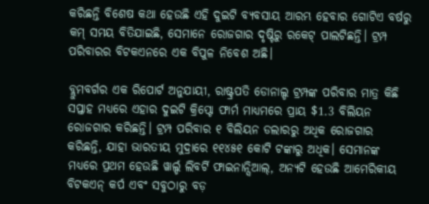କରିଛନ୍ତି ବିଶେଷ କଥା ହେଉଛି ଏହି ଦୁଇଟି ବ୍ୟବସାୟ ଆରମ୍ଭ ହେବାର ଗୋଟିଏ ବର୍ଷରୁ କମ୍ ସମୟ ବିତିଯାଇଛି, ସେମାନେ ରୋଜଗାର ଦୃଷ୍ଟିରୁ ରକେଟ୍ ପାଲଟିଛନ୍ତି। ଟ୍ରମ୍ପ ପରିବାରର ବିଟକଏନରେ ଏକ ବିପୁଳ ନିବେଶ ଅଛି।

ବ୍ଲୁମବର୍ଗର ଏକ ରିପୋର୍ଟ ଅନୁଯାୟୀ, ରାଷ୍ଟ୍ରପତି ଡୋନାଲ୍ଡ ଟ୍ରମ୍ପଙ୍କ ପରିବାର ମାତ୍ର କିଛି ସପ୍ତାହ ମଧ୍ୟରେ ଏହାର ଦୁଇଟି କ୍ରିପ୍ଟୋ ଫାର୍ମ ମାଧ୍ୟମରେ ପ୍ରାୟ $1.3 ବିଲିୟନ ରୋଜଗାର କରିଛନ୍ତି। ଟ୍ରମ୍ପ ପରିବାର ୧ ବିଲିୟନ ଡଲାରରୁ ଅଧିକ ରୋଜଗାର କରିଛନ୍ତି, ଯାହା ଭାରତୀୟ ମୁଦ୍ରାରେ ୧୧୪୫୧ କୋଟି ଟଙ୍କାରୁ ଅଧିକ। ସେମାନଙ୍କ ମଧ୍ୟରେ ପ୍ରଥମ ହେଉଛି ୱାର୍ଲ୍ଡ ଲିବର୍ଟି ଫାଇନାନ୍ସିଆଲ୍, ଅନ୍ୟଟି ହେଉଛି ଆମେରିକୀୟ ବିଟକଏନ୍ କର୍ପ ଏବଂ ସବୁଠାରୁ ବଡ଼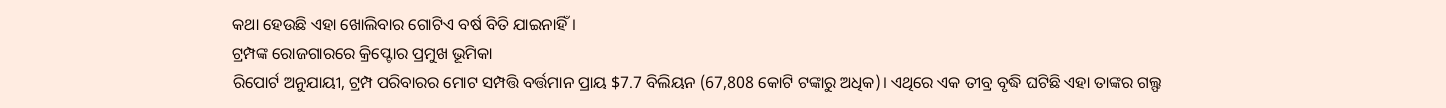କଥା ହେଉଛି ଏହା ଖୋଲିବାର ଗୋଟିଏ ବର୍ଷ ବିତି ଯାଇନାହିଁ।
ଟ୍ରମ୍ପଙ୍କ ରୋଜଗାରରେ କ୍ରିପ୍ଟୋର ପ୍ରମୁଖ ଭୂମିକା
ରିପୋର୍ଟ ଅନୁଯାୟୀ, ଟ୍ରମ୍ପ ପରିବାରର ମୋଟ ସମ୍ପତ୍ତି ବର୍ତ୍ତମାନ ପ୍ରାୟ $7.7 ବିଲିୟନ (67,808 କୋଟି ଟଙ୍କାରୁ ଅଧିକ)। ଏଥିରେ ଏକ ତୀବ୍ର ବୃଦ୍ଧି ଘଟିଛି ଏହା ତାଙ୍କର ଗଲ୍ଫ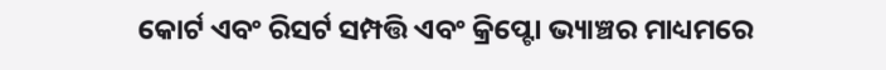କୋର୍ଟ ଏବଂ ରିସର୍ଟ ସମ୍ପତ୍ତି ଏବଂ କ୍ରିପ୍ଟୋ ଭ୍ୟାଞ୍ଚର ମାଧ୍ୟମରେ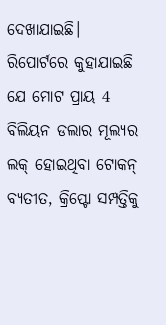ଦେଖାଯାଇଛି। ରିପୋର୍ଟରେ କୁହାଯାଇଛି ଯେ ମୋଟ ପ୍ରାୟ 4 ବିଲିୟନ ଡଲାର ମୂଲ୍ୟର ଲକ୍ ହୋଇଥିବା ଟୋକନ୍ ବ୍ୟତୀତ, କ୍ରିପ୍ଟୋ ସମ୍ପତ୍ତିକୁ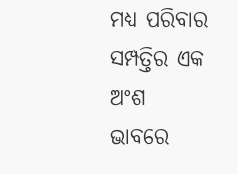ମଧ୍ୟ ପରିବାର ସମ୍ପତ୍ତିର ଏକ ଅଂଶ ଭାବରେ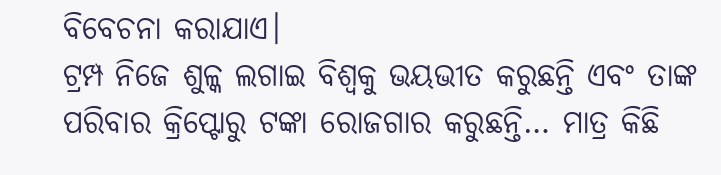ବିବେଚନା କରାଯାଏ।
ଟ୍ରମ୍ପ ନିଜେ ଶୁଳ୍କ ଲଗାଇ ବିଶ୍ୱକୁ ଭୟଭୀତ କରୁଛନ୍ତି ଏବଂ ତାଙ୍କ ପରିବାର କ୍ରିପ୍ଟୋରୁ ଟଙ୍କା ରୋଜଗାର କରୁଛନ୍ତି… ମାତ୍ର କିଛି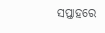ସପ୍ତାହରେ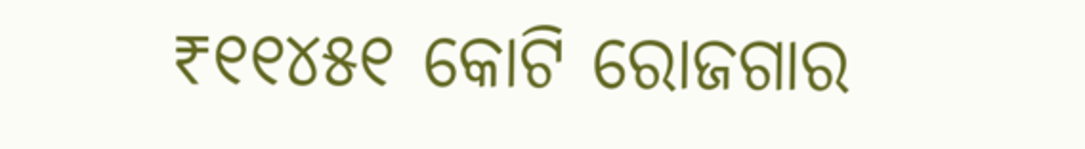₹୧୧୪୫୧ କୋଟି ରୋଜଗାର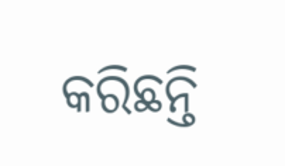କରିଛନ୍ତି